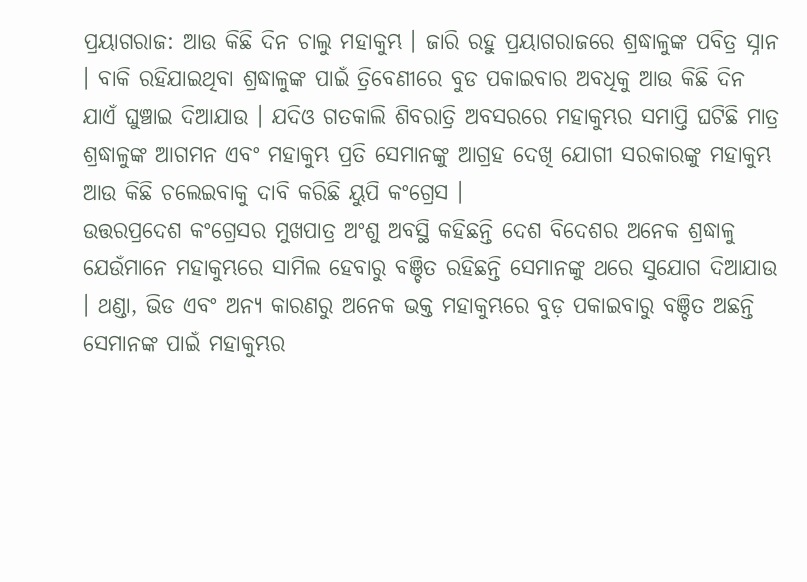ପ୍ରୟାଗରାଜ: ଆଉ କିଛି ଦିନ ଚାଲୁ ମହାକୁମ୍ଭ । ଜାରି ରହୁ ପ୍ରୟାଗରାଜରେ ଶ୍ରଦ୍ଧାଳୁଙ୍କ ପବିତ୍ର ସ୍ନାନ । ବାକି ରହିଯାଇଥିବା ଶ୍ରଦ୍ଧାଳୁଙ୍କ ପାଇଁ ତ୍ରିବେଣୀରେ ବୁଡ ପକାଇବାର ଅବଧିକୁ ଆଉ କିଛି ଦିନ ଯାଏଁ ଘୁଞ୍ଚାଇ ଦିଆଯାଉ । ଯଦିଓ ଗତକାଲି ଶିବରାତ୍ରି ଅବସରରେ ମହାକୁମ୍ଭର ସମାପ୍ତି ଘଟିଛି ମାତ୍ର ଶ୍ରଦ୍ଧାଳୁଙ୍କ ଆଗମନ ଏବଂ ମହାକୁମ୍ଭ ପ୍ରତି ସେମାନଙ୍କୁ ଆଗ୍ରହ ଦେଖି ଯୋଗୀ ସରକାରଙ୍କୁ ମହାକୁମ୍ଭ ଆଉ କିଛି ଚଲେଇବାକୁ ଦାବି କରିଛି ୟୁପି କଂଗ୍ରେସ ।
ଉତ୍ତରପ୍ରଦେଶ କଂଗ୍ରେସର ମୁଖପାତ୍ର ଅଂଶୁ ଅବସ୍ଥି କହିଛନ୍ତି ଦେଶ ବିଦେଶର ଅନେକ ଶ୍ରଦ୍ଧାଳୁ ଯେଉଁମାନେ ମହାକୁମ୍ଭରେ ସାମିଲ ହେବାରୁ ବଞ୍ଚିତ ରହିଛନ୍ତି ସେମାନଙ୍କୁ ଥରେ ସୁଯୋଗ ଦିଆଯାଉ । ଥଣ୍ଡା, ଭିଡ ଏବଂ ଅନ୍ୟ କାରଣରୁ ଅନେକ ଭକ୍ତ ମହାକୁମ୍ଭରେ ବୁଡ଼ ପକାଇବାରୁ ବଞ୍ଚିତ ଅଛନ୍ତି ସେମାନଙ୍କ ପାଇଁ ମହାକୁମ୍ଭର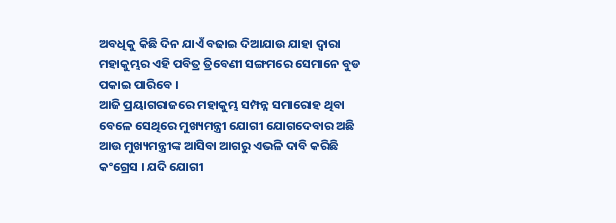ଅବଧିକୁ କିଛି ଦିନ ଯାଏଁ ବଢାଇ ଦିଆଯାଉ ଯାହା ଦ୍ବାରା ମହାକୁମ୍ଭର ଏହି ପବିତ୍ର ତ୍ରିବେଣୀ ସଙ୍ଗମରେ ସେମାନେ ବୁଡ ପକାଇ ପାରିବେ ।
ଆଜି ପ୍ରୟାଗରାଜରେ ମହାକୁମ୍ଭ ସମ୍ପନ୍ନ ସମାରୋହ ଥିବା ବେଳେ ସେଥିରେ ମୁଖ୍ୟମନ୍ତ୍ରୀ ଯୋଗୀ ଯୋଗଦେବାର ଅଛି ଆଉ ମୁଖ୍ୟମନ୍ତ୍ରୀଙ୍କ ଆସିବା ଆଗରୁ ଏଭଳି ଦାବି କରିଛି କଂଗ୍ରେସ । ଯଦି ଯୋଗୀ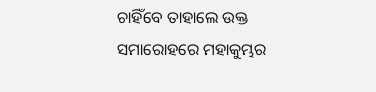ଚାହିଁବେ ତାହାଲେ ଉକ୍ତ ସମାରୋହରେ ମହାକୁମ୍ଭର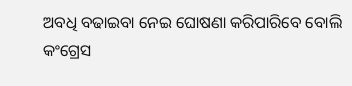ଅବଧି ବଢାଇବା ନେଇ ଘୋଷଣା କରିପାରିବେ ବୋଲି କଂଗ୍ରେସ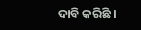ଦାବି କରିଛି ।